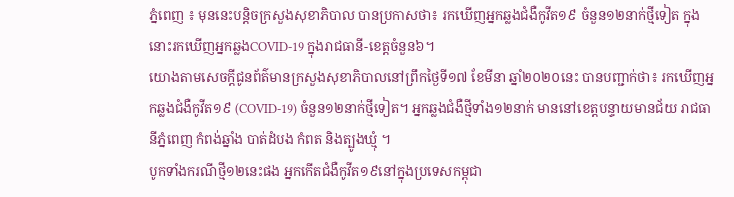ភ្នំពេញ ៖ មុននេះបន្តិចក្រសួងសុខាភិបាល បានប្រកាសថា៖ រកឃើញអ្នកឆ្លងជំងឺកូវីត១៩ ចំនួន១២នាក់ថ្មីទៀត ក្នុងនោះរកឃើញអ្នកឆ្លងCOVID-19 ក្នុងរាជធានី-ខេត្តចំនួន៦។
យោងតាមសេចក្តីជូនព័ត៌មានក្រសួងសុខាភិបាលនៅព្រឹកថ្ងៃទី១៧ ខែមីនា ឆ្នាំ២០២០នេះ បានបញ្ជាក់ថា៖ រកឃើញអ្នកឆ្លងជំងឺកូវីត១៩ (COVID-19) ចំនួន១២នាក់ថ្មីទៀត។ អ្នកឆ្លងជំងឺថ្មីទាំង១២នាក់ មាននៅខេត្តបន្ទាយមានជ័យ រាជធានីភ្នំពេញ កំពង់ឆ្នាំង បាត់ដំបង កំពត និងត្បូងឃ្មុំ ។
បូកទាំងករណីថ្មី១២នេះផង អ្នកកើតជំងឺកូវីត១៩នៅក្នុងប្រទេសកម្ពុជា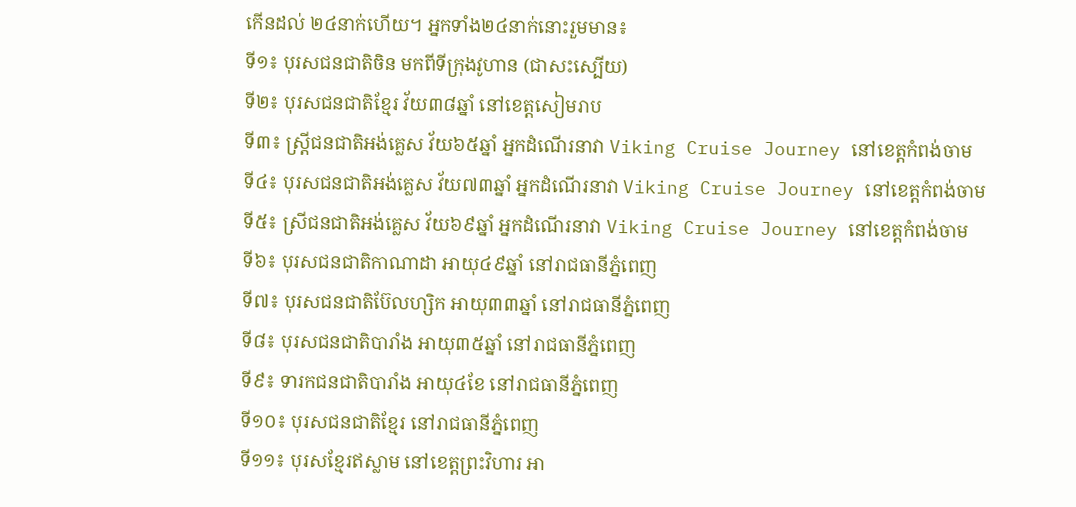កើនដល់ ២៤នាក់ហើយ។ អ្នកទាំង២៤នាក់នោះរួមមាន៖
ទី១៖ បុរសជនជាតិចិន មកពីទីក្រុងវូហាន (ជាសះស្បើយ)
ទី២៖ បុរសជនជាតិខ្មែរ វ័យ៣៨ឆ្នាំ នៅខេត្តសៀមរាប
ទី៣៖ ស្រ្តីជនជាតិអង់គ្លេស វ័យ៦៥ឆ្នាំ អ្នកដំណើរនាវា Viking Cruise Journey នៅខេត្តកំពង់ចាម
ទី៤៖ បុរសជនជាតិអង់គ្លេស វ័យ៧៣ឆ្នាំ អ្នកដំណើរនាវា Viking Cruise Journey នៅខេត្តកំពង់ចាម
ទី៥៖ ស្រីជនជាតិអង់គ្លេស វ័យ៦៩ឆ្នាំ អ្នកដំណើរនាវា Viking Cruise Journey នៅខេត្តកំពង់ចាម
ទី៦៖ បុរសជនជាតិកាណាដា អាយុ៤៩ឆ្នាំ នៅរាជធានីភ្នំពេញ
ទី៧៖ បុរសជនជាតិប៊ែលហ្សិក អាយុ៣៣ឆ្នាំ នៅរាជធានីភ្នំពេញ
ទី៨៖ បុរសជនជាតិបារាំង អាយុ៣៥ឆ្នាំ នៅរាជធានីភ្នំពេញ
ទី៩៖ ទារកជនជាតិបារាំង អាយុ៤ខែ នៅរាជធានីភ្នំពេញ
ទី១០៖ បុរសជនជាតិខ្មែរ នៅរាជធានីភ្នំពេញ
ទី១១៖ បុរសខ្មែរឥស្លាម នៅខេត្តព្រះវិហារ អា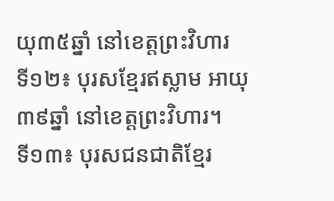យុ៣៥ឆ្នាំ នៅខេត្តព្រះវិហារ
ទី១២៖ បុរសខ្មែរឥស្លាម អាយុ៣៩ឆ្នាំ នៅខេត្តព្រះវិហារ។
ទី១៣៖ បុរសជនជាតិខ្មែរ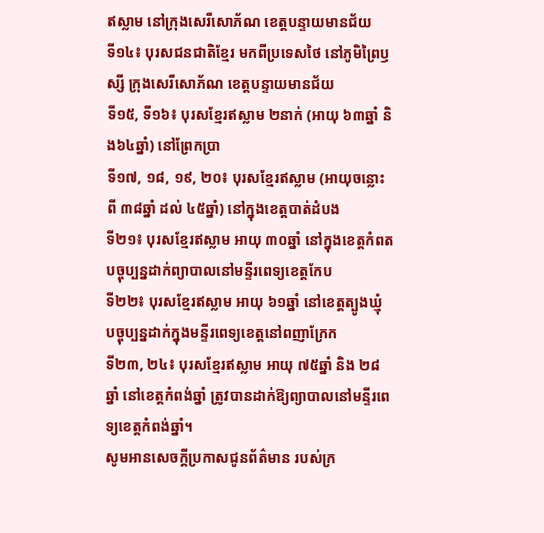ឥស្លាម នៅក្រុងសេរីសោភ័ណ ខេត្តបន្ទាយមានជ័យ
ទី១៤៖ បុរសជនជាតិខ្មែរ មកពីប្រទេសថៃ នៅភូមិព្រៃឫស្សី ក្រុងសេរីសោភ័ណ ខេត្តបន្ទាយមានជ័យ
ទី១៥, ទី១៦៖ បុរសខ្មែរឥស្លាម ២នាក់ (អាយុ ៦៣ឆ្នាំ និង៦៤ឆ្នាំ) នៅព្រែកប្រា
ទី១៧, ១៨, ១៩, ២០៖ បុរសខ្មែរឥស្លាម (អាយុចន្លោះពី ៣៨ឆ្នាំ ដល់ ៤៥ឆ្នាំ) នៅក្នុងខេត្តបាត់ដំបង
ទី២១៖ បុរសខ្មែរឥស្លាម អាយុ ៣០ឆ្នាំ នៅក្នុងខេត្តកំពត បច្ចុប្បន្នដាក់ព្យាបាលនៅមន្ទីរពេទ្យខេត្តកែប
ទី២២៖ បុរសខ្មែរឥស្លាម អាយុ ៦១ឆ្នាំ នៅខេត្តត្បូងឃ្មុំ បច្ចុប្បន្នដាក់ក្នុងមន្ទីរពេទ្យខេត្តនៅពញាក្រែក
ទី២៣, ២៤៖ បុរសខ្មែរឥស្លាម អាយុ ៧៥ឆ្នាំ និង ២៨ឆ្នាំ នៅខេត្តកំពង់ឆ្នាំ ត្រូវបានដាក់ឱ្យព្យាបាលនៅមន្ទីរពេទ្យខេត្តកំពង់ឆ្នាំ។
សូមអានសេចក្តីប្រកាសជូនព័ត៌មាន របស់ក្រ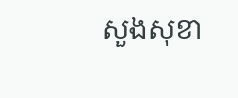សួងសុខា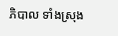ភិបាល ទាំងស្រុង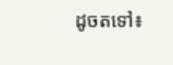ដូចតទៅ៖